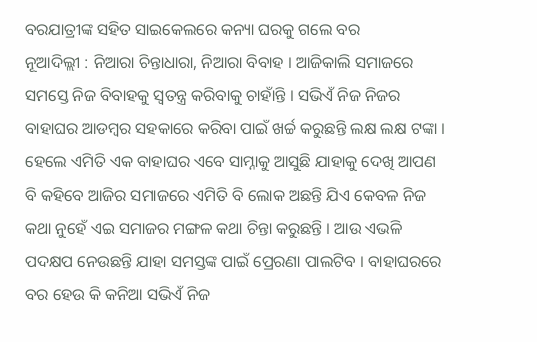ବରଯାତ୍ରୀଙ୍କ ସହିତ ସାଇକେଲରେ କନ୍ୟା ଘରକୁ ଗଲେ ବର
ନୂଆଦିଲ୍ଲୀ : ନିଆରା ଚିନ୍ତାଧାରା, ନିଆରା ବିବାହ । ଆଜିକାଲି ସମାଜରେ ସମସ୍ତେ ନିଜ ବିବାହକୁ ସ୍ୱତନ୍ତ୍ର କରିବାକୁ ଚାହାଁନ୍ତି । ସଭିଏଁ ନିଜ ନିଜର ବାହାଘର ଆଡମ୍ବର ସହକାରେ କରିବା ପାଇଁ ଖର୍ଚ୍ଚ କରୁଛନ୍ତି ଲକ୍ଷ ଲକ୍ଷ ଟଙ୍କା । ହେଲେ ଏମିତି ଏକ ବାହାଘର ଏବେ ସାମ୍ନାକୁ ଆସୁଛି ଯାହାକୁ ଦେଖି ଆପଣ ବି କହିବେ ଆଜିର ସମାଜରେ ଏମିତି ବି ଲୋକ ଅଛନ୍ତି ଯିଏ କେବଳ ନିଜ କଥା ନୁହେଁ ଏଇ ସମାଜର ମଙ୍ଗଳ କଥା ଚିନ୍ତା କରୁଛନ୍ତି । ଆଉ ଏଭଳି ପଦକ୍ଷପ ନେଉଛନ୍ତି ଯାହା ସମସ୍ତଙ୍କ ପାଇଁ ପ୍ରେରଣା ପାଲଟିବ । ବାହାଘରରେ ବର ହେଉ କି କନିଆ ସଭିଏଁ ନିଜ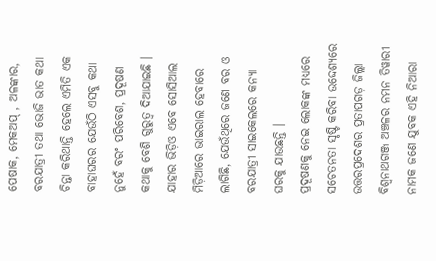ପେଷାକ, ମେକଅପ୍ , ଅଳଙ୍କାର, ବରଯାତ୍ରୀ ତଥା ଭୋଜି ଭାତ କଥା ଚିନ୍ତା କରିଥାନ୍ତି ହେଲେ ଏମିତି ଏକ ବାହାଘରର ଯେଉଁଠି ଏସବୁ କଥା ନୁହେଁ ବରଂ ପରିବେଶ, ପ୍ରଦୂଷଣ କଥାକୁ ବେଶି ଗୁରୁତ୍ୱ ଦିଆଯାଇଛି । ଯାହାର ଭିଡ଼ିଓ ଏବେ ସୋସିଆଲ ମିଡ଼ିଆରେ ଭାଇରାଲ ହେବାରେ ଲାଗିଛି, ଯେଉଁଥିରେ ଜଣେ ବର ଓ ବରଯାତ୍ରୀ ସାଇକେଲରେ କନ୍ୟା ଘରକୁ ଯାଉଛନ୍ତି ।
ପ୍ରଦୂଷଣକୁ ନେଇ ଲୋକଙ୍କ ମଧ୍ୟରେ ସଚେତନତା ସୃଷ୍ଟି କରିବା ଉଦ୍ଦେଶ୍ୟରେ ଉତ୍ତରପ୍ରଦେଶର ପ୍ରତାପଗଡ଼ ଜିଲ୍ଲା ବିଶ୍ୱନାଥଗଞ୍ଜ ଅଞ୍ଚଳର ନମନ ତିୱାରୀ ନାମକ ଜଣେ ଯୁବକ ଏହି ନିଆରା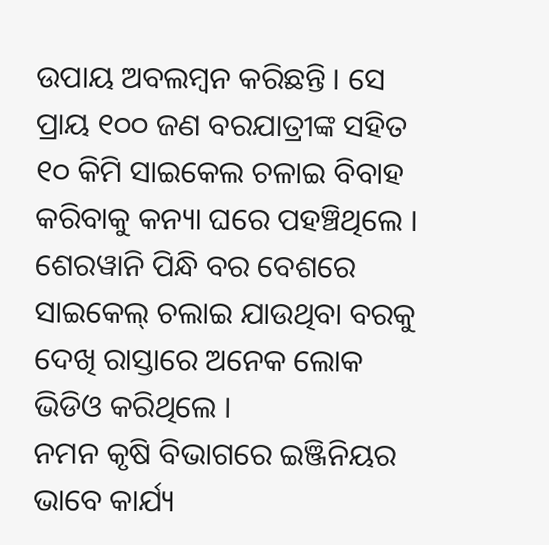ଉପାୟ ଅବଲମ୍ବନ କରିଛନ୍ତି । ସେ ପ୍ରାୟ ୧୦୦ ଜଣ ବରଯାତ୍ରୀଙ୍କ ସହିତ ୧୦ କିମି ସାଇକେଲ ଚଳାଇ ବିବାହ କରିବାକୁ କନ୍ୟା ଘରେ ପହଞ୍ଚିଥିଲେ । ଶେରୱାନି ପିନ୍ଧି ବର ବେଶରେ ସାଇକେଲ୍ ଚଲାଇ ଯାଉଥିବା ବରକୁ ଦେଖି ରାସ୍ତାରେ ଅନେକ ଲୋକ ଭିଡିଓ କରିଥିଲେ ।
ନମନ କୃଷି ବିଭାଗରେ ଇଞ୍ଜିନିୟର ଭାବେ କାର୍ଯ୍ୟ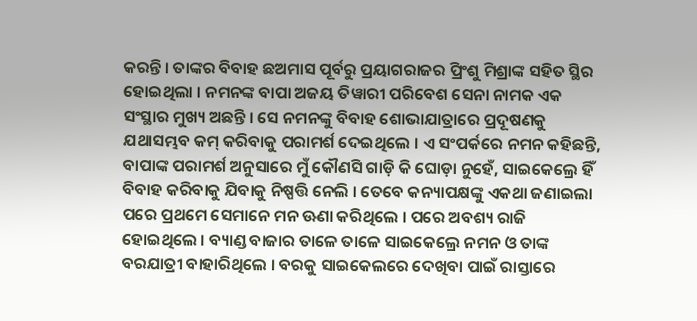କରନ୍ତି । ତାଙ୍କର ବିବାହ ଛଅମାସ ପୂର୍ବରୁ ପ୍ରୟାଗରାଜର ପ୍ରିଂଶୁ ମିଶ୍ରାଙ୍କ ସହିତ ସ୍ଥିର ହୋଇଥିଲା । ନମନଙ୍କ ବାପା ଅଜୟ ତିୱାରୀ ପରିବେଶ ସେନା ନାମକ ଏକ ସଂସ୍ଥାର ମୁଖ୍ୟ ଅଛନ୍ତି । ସେ ନମନଙ୍କୁ ବିବାହ ଶୋଭାଯାତ୍ରାରେ ପ୍ରଦୂଷଣକୁ ଯଥାସମ୍ଭବ କମ୍ କରିବାକୁ ପରାମର୍ଶ ଦେଇଥିଲେ । ଏ ସଂପର୍କରେ ନମନ କହିଛନ୍ତି, ବାପାଙ୍କ ପରାମର୍ଶ ଅନୁସାରେ ମୁଁ କୌଣସି ଗାଡ଼ି କି ଘୋଡ଼ା ନୁହେଁ, ସାଇକେଲ୍ରେ ହିଁ ବିବାହ କରିବାକୁ ଯିବାକୁ ନିଷ୍ପତ୍ତି ନେଲି । ତେବେ କନ୍ୟାପକ୍ଷଙ୍କୁ ଏକଥା ଜଣାଇଲା ପରେ ପ୍ରଥମେ ସେମାନେ ମନ ଊଣା କରିଥିଲେ । ପରେ ଅବଶ୍ୟ ରାଜି ହୋଇଥିଲେ । ବ୍ୟାଣ୍ଡ ବାଜାର ତାଳେ ତାଳେ ସାଇକେଲ୍ରେ ନମନ ଓ ତାଙ୍କ ବରଯାତ୍ରୀ ବାହାରିଥିଲେ । ବରକୁ ସାଇକେଲରେ ଦେଖିବା ପାଇଁ ରାସ୍ତାରେ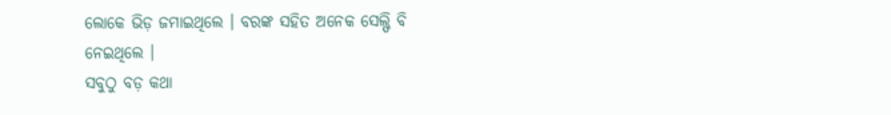ଲୋକେ ଭିଡ଼ ଜମାଇଥିଲେ । ବରଙ୍କ ସହିତ ଅନେକ ସେଲ୍ଫି ବି ନେଇଥିଲେ ।
ସବୁଠୁ ବଡ଼ କଥା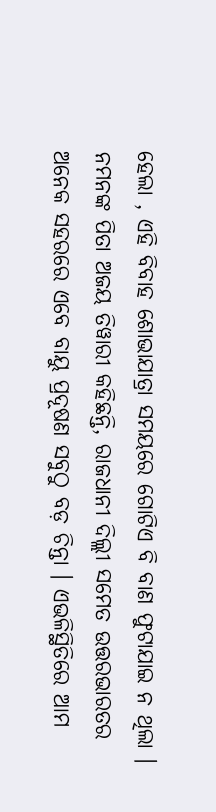ହେଲା , ଏହି ବିବାହ ଶୋଭାଯାତ୍ରା ସମୟରେ ଗୋଟିଏ ବି ବାଣ ଫୁଟାଯାଇ ନ ଥିଲା । ନମନଙ୍କ ପିତା ଅଜୟ ତିୱାରୀ କହିଛନ୍ତି, ରାଜଧାନୀ ଦିଲ୍ଲୀ ସମେତ ଉତ୍ତରଭାରତର ଅନେକ ସହରରେ ଏବେ ବାୟୁ ପ୍ରଦୂଷଣ ସବୁଠୁ ବଡ଼ ଚିନ୍ତା । ଏଭଳିସ୍ଥିତିରେ ଆମ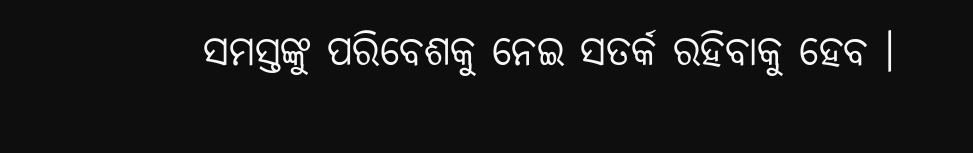ସମସ୍ତଙ୍କୁ ପରିବେଶକୁ ନେଇ ସତର୍କ ରହିବାକୁ ହେବ ।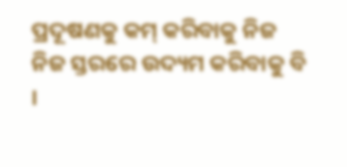ପ୍ରଦୂଷଣକୁ କମ୍ କରିବାକୁ ନିଜ ନିଜ ସ୍ତରରେ ଉଦ୍ୟମ କରିବାକୁ ବି ।